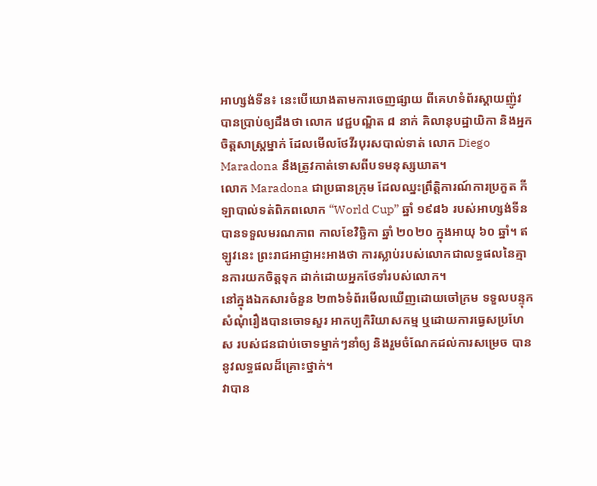អាហ្សង់ទីន៖ នេះបើយោងតាមការចេញផ្សាយ ពីគេហទំព័រស្គាយញ៉ូវបានប្រាប់ឲ្យដឹងថា លោក វេជ្ជបណ្ឌិត ៨ នាក់ គិលានុបដ្ឋាយិកា និងអ្នកចិត្តសាស្រ្តម្នាក់ ដែលមើលថែវីរបុរសបាល់ទាត់ លោក Diego Maradona នឹងត្រូវកាត់ទោសពីបទមនុស្សឃាត។
លោក Maradona ជាប្រធានក្រុម ដែលឈ្នះព្រឹត្តិការណ៍ការប្រកួត កីឡាបាល់ទត់ពិភពលោក “World Cup” ឆ្នាំ ១៩៨៦ របស់អាហ្សង់ទីនបានទទួលមរណភាព កាលខែវិច្ឆិកា ឆ្នាំ ២០២០ ក្នុងអាយុ ៦០ ឆ្នាំ។ ឥឡូវនេះ ព្រះរាជអាជ្ញាអះអាងថា ការស្លាប់របស់លោកជាលទ្ធផលនៃគ្មានការយកចិត្តទុក ដាក់ដោយអ្នកថែទាំរបស់លោក។
នៅក្នុងឯកសារចំនួន ២៣៦ទំព័រមើលឃើញដោយចៅក្រម ទទួលបន្ទុកសំណុំរឿងបានចោទសួរ អាកប្បកិរិយាសកម្ម ឬដោយការធ្វេសប្រហែស របស់ជនជាប់ចោទម្នាក់ៗនាំឲ្យ និងរួមចំណែកដល់ការសម្រេច បាននូវលទ្ធផលដ៏គ្រោះថ្នាក់។
វាបាន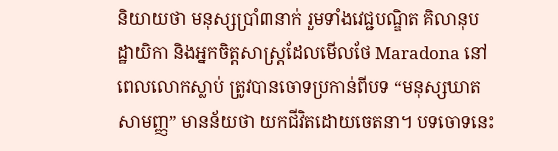និយាយថា មនុស្សប្រាំ៣នាក់ រួមទាំងវេជ្ជបណ្ឌិត គិលានុបដ្ឋាយិកា និងអ្នកចិត្តសាស្រ្តដែលមើលថែ Maradona នៅពេលលោកស្លាប់ ត្រូវបានចោទប្រកាន់ពីបទ “មនុស្សឃាតសាមញ្ញ” មានន័យថា យកជីវិតដោយចេតនា។ បទចោទនេះ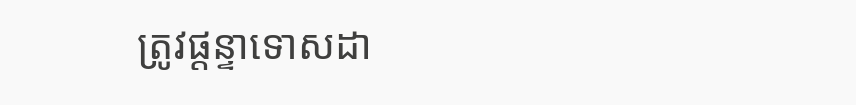ត្រូវផ្តន្ទាទោសដា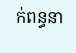ក់ពន្ធនា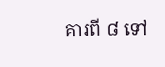គារពី ៨ ទៅ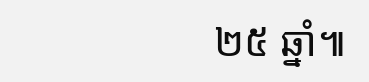២៥ ឆ្នាំ៕